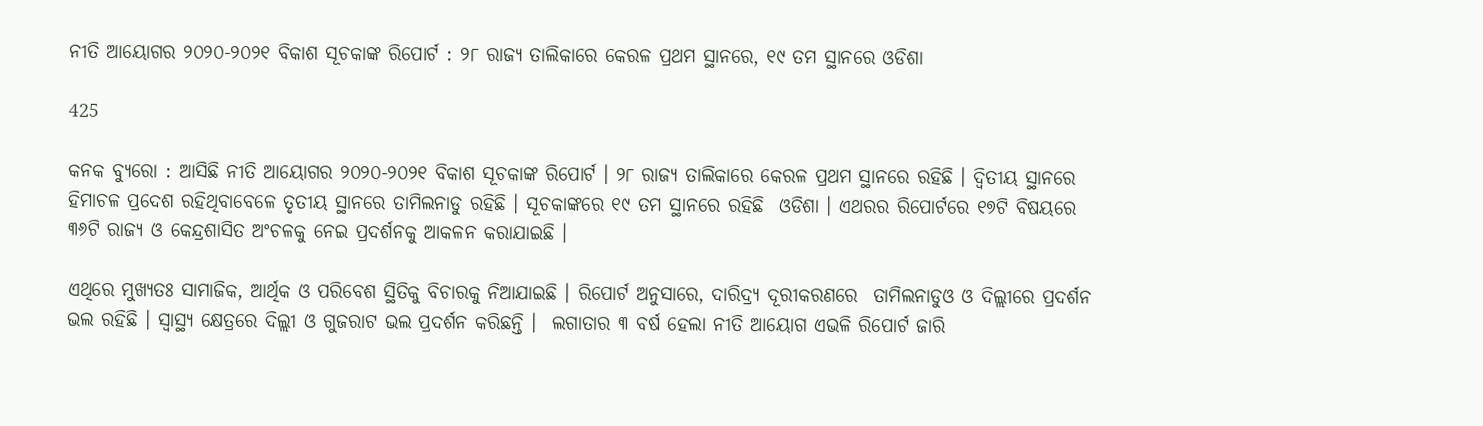ନୀତି ଆୟୋଗର ୨୦୨୦-୨୦୨୧ ବିକାଶ ସୂଚକାଙ୍କ ରିପୋର୍ଟ : ୨୮ ରାଜ୍ୟ ତାଲିକାରେ କେରଳ ପ୍ରଥମ ସ୍ଥାନରେ, ୧୯ ତମ ସ୍ଥାନରେ ଓଡିଶା

425

କନକ ବ୍ୟୁରୋ : ଆସିଛି ନୀତି ଆୟୋଗର ୨୦୨୦-୨୦୨୧ ବିକାଶ ସୂଚକାଙ୍କ ରିପୋର୍ଟ । ୨୮ ରାଜ୍ୟ ତାଲିକାରେ କେରଳ ପ୍ରଥମ ସ୍ଥାନରେ ରହିଛି । ଦ୍ୱିତୀୟ ସ୍ଥାନରେ  ହିମାଚଳ ପ୍ରଦେଶ ରହିଥିବାବେଳେ ତୃତୀୟ ସ୍ଥାନରେ ତାମିଲନାଡୁ ରହିଛି । ସୂଚକାଙ୍କରେ ୧୯ ତମ ସ୍ଥାନରେ ରହିଛି  ଓଡିଶା । ଏଥରର ରିପୋର୍ଟରେ ୧୭ଟି ବିଷୟରେ  ୩୬ଟି ରାଜ୍ୟ ଓ କେନ୍ଦ୍ରଶାସିତ ଅଂଚଳକୁ ନେଇ ପ୍ରଦର୍ଶନକୁ ଆକଳନ କରାଯାଇଛି ।

ଏଥିରେ ମୁଖ୍ୟତଃ ସାମାଜିକ, ଆର୍ଥିକ ଓ ପରିବେଶ ସ୍ଥିତିକୁ ବିଚାରକୁ ନିଆଯାଇଛି । ରିପୋର୍ଟ ଅନୁସାରେ, ଦାରିଦ୍ର୍ୟ ଦୂରୀକରଣରେ  ତାମିଲନାଡୁଓ ଓ ଦିଲ୍ଲୀରେ ପ୍ରଦର୍ଶନ ଭଲ ରହିଛି । ସ୍ୱାସ୍ଥ୍ୟ କ୍ଷେତ୍ରରେ ଦିଲ୍ଲୀ ଓ ଗୁଜରାଟ ଭଲ ପ୍ରଦର୍ଶନ କରିଛନ୍ତି ।  ଲଗାତାର ୩ ବର୍ଷ ହେଲା ନୀତି ଆୟୋଗ ଏଭଳି ରିପୋର୍ଟ ଜାରି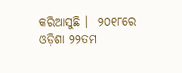କରିଆସୁଛି ।  ୨୦୧୮ରେ ଓଡ଼ିଶା ୨୨ତମ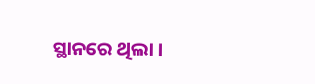ସ୍ଥାନରେ ଥିଲା ।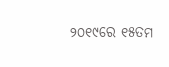୨୦୧୯ରେ ୧୫ତମ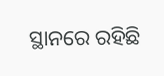ସ୍ଥାନରେ ରହିଛି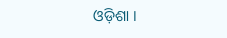ଓଡ଼ିଶା ।